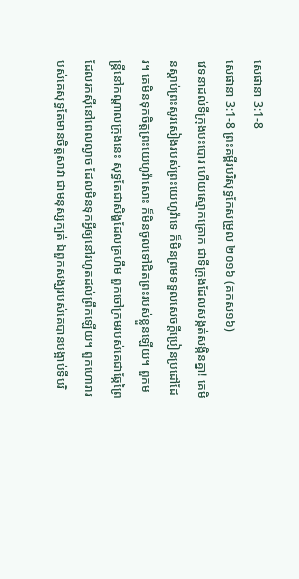សេផានា 3:1-8
សេផានា 3:1-8 ព្រះគម្ពីរបរិសុទ្ធកែសម្រួល ២០១៦ (គកស១៦)
វេទនាដល់ទីក្រុងបះបោរ ហើយស្មោកគ្រោក ជាទីក្រុងដែលសង្កត់សង្កិនគ្នា! គេមិនស្តាប់ព្រះសូរសៀងរបស់ព្រះយេហូវ៉ាទេ ក៏មិនព្រមទទួលសេចក្ដីប្រៀនប្រដៅដែរ។ គេមិនទុកចិត្តព្រះយេហូវ៉ាសោះ ក៏មិនចូលទៅជិតព្រះរបស់ខ្លួនឡើយ។ ពួកមន្ត្រីនៅកណ្ដាលក្រុងនេះ សុទ្ធតែជាសិង្ហដែលគ្រហឹម ពួកចៅក្រមរបស់គេជាឆ្កែព្រៃ ដែលរកស៊ីនៅពេលល្ងាច ដែលមិនទុកអ្វីឲ្យនៅរហូតដល់ព្រឹកឡើយ។ ពួកហោរារបស់គេសុទ្ធតែមានចិត្តសាវា ជាមនុស្សក្បត់ ឯពួកសង្ឃរបស់គេបានបង្អាប់ទីបរិ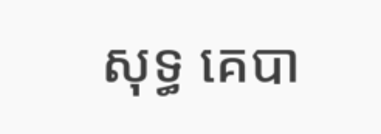សុទ្ធ គេបា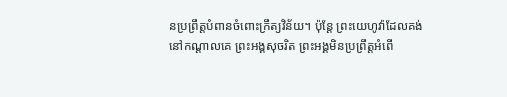នប្រព្រឹត្តបំពានចំពោះក្រឹត្យវិន័យ។ ប៉ុន្ដែ ព្រះយេហូវ៉ាដែលគង់នៅកណ្ដាលគេ ព្រះអង្គសុចរិត ព្រះអង្គមិនប្រព្រឹត្តអំពើ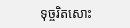ទុច្ចរិតសោះ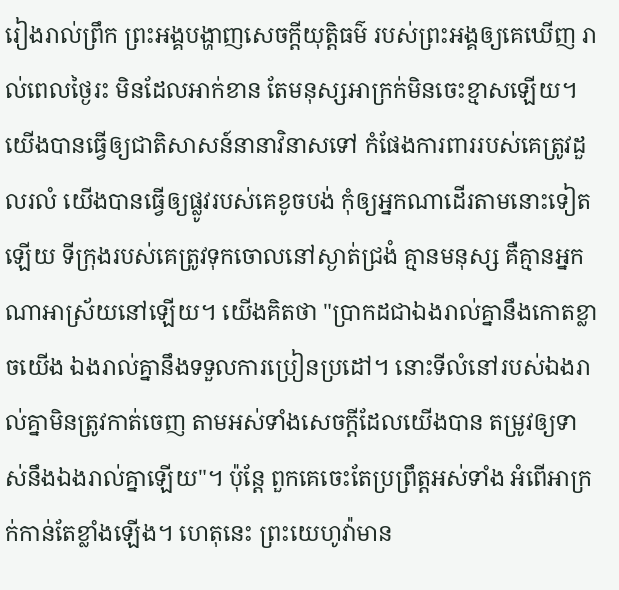រៀងរាល់ព្រឹក ព្រះអង្គបង្ហាញសេចក្ដីយុត្តិធម៌ របស់ព្រះអង្គឲ្យគេឃើញ រាល់ពេលថ្ងៃរះ មិនដែលអាក់ខាន តែមនុស្សអាក្រក់មិនចេះខ្មាសឡើយ។ យើងបានធ្វើឲ្យជាតិសាសន៍នានាវិនាសទៅ កំផែងការពាររបស់គេត្រូវដួលរលំ យើងបានធ្វើឲ្យផ្លូវរបស់គេខូចបង់ កុំឲ្យអ្នកណាដើរតាមនោះទៀតឡើយ ទីក្រុងរបស់គេត្រូវទុកចោលនៅស្ងាត់ជ្រងំ គ្មានមនុស្ស គឺគ្មានអ្នកណាអាស្រ័យនៅឡើយ។ យើងគិតថា "ប្រាកដជាឯងរាល់គ្នានឹងកោតខ្លាចយើង ឯងរាល់គ្នានឹងទទួលការប្រៀនប្រដៅ។ នោះទីលំនៅរបស់ឯងរាល់គ្នាមិនត្រូវកាត់ចេញ តាមអស់ទាំងសេចក្ដីដែលយើងបាន តម្រូវឲ្យទាស់នឹងឯងរាល់គ្នាឡើយ"។ ប៉ុន្តែ ពួកគេចេះតែប្រព្រឹត្តអស់ទាំង អំពើអាក្រក់កាន់តែខ្លាំងឡើង។ ហេតុនេះ ព្រះយេហូវ៉ាមាន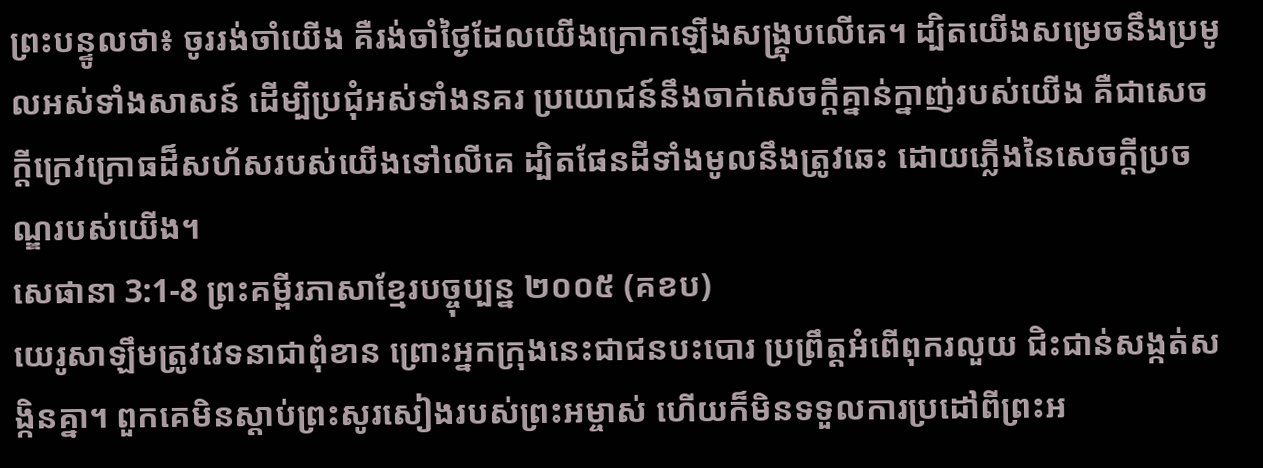ព្រះបន្ទូលថា៖ ចូររង់ចាំយើង គឺរង់ចាំថ្ងៃដែលយើងក្រោកឡើងសង្គ្រុបលើគេ។ ដ្បិតយើងសម្រេចនឹងប្រមូលអស់ទាំងសាសន៍ ដើម្បីប្រជុំអស់ទាំងនគរ ប្រយោជន៍នឹងចាក់សេចក្ដីគ្នាន់ក្នាញ់របស់យើង គឺជាសេចក្ដីក្រេវក្រោធដ៏សហ័សរបស់យើងទៅលើគេ ដ្បិតផែនដីទាំងមូលនឹងត្រូវឆេះ ដោយភ្លើងនៃសេចក្ដីប្រចណ្ឌរបស់យើង។
សេផានា 3:1-8 ព្រះគម្ពីរភាសាខ្មែរបច្ចុប្បន្ន ២០០៥ (គខប)
យេរូសាឡឹមត្រូវវេទនាជាពុំខាន ព្រោះអ្នកក្រុងនេះជាជនបះបោរ ប្រព្រឹត្តអំពើពុករលួយ ជិះជាន់សង្កត់សង្កិនគ្នា។ ពួកគេមិនស្ដាប់ព្រះសូរសៀងរបស់ព្រះអម្ចាស់ ហើយក៏មិនទទួលការប្រដៅពីព្រះអ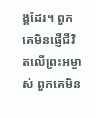ង្គដែរ។ ពួកគេមិនផ្ញើជីវិតលើព្រះអម្ចាស់ ពួកគេមិន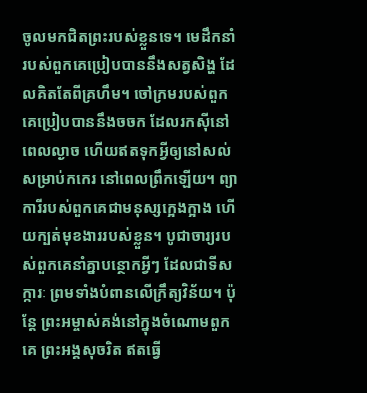ចូលមកជិតព្រះរបស់ខ្លួនទេ។ មេដឹកនាំរបស់ពួកគេប្រៀបបាននឹងសត្វសិង្ហ ដែលគិតតែពីគ្រហឹម។ ចៅក្រមរបស់ពួកគេប្រៀបបាននឹងចចក ដែលរកស៊ីនៅពេលល្ងាច ហើយឥតទុកអ្វីឲ្យនៅសល់សម្រាប់កកេរ នៅពេលព្រឹកឡើយ។ ព្យាការីរបស់ពួកគេជាមនុស្សក្អេងក្អាង ហើយក្បត់មុខងាររបស់ខ្លួន។ បូជាចារ្យរបស់ពួកគេនាំគ្នាបន្ថោកអ្វីៗ ដែលជាទីសក្ការៈ ព្រមទាំងបំពានលើក្រឹត្យវិន័យ។ ប៉ុន្តែ ព្រះអម្ចាស់គង់នៅក្នុងចំណោមពួកគេ ព្រះអង្គសុចរិត ឥតធ្វើ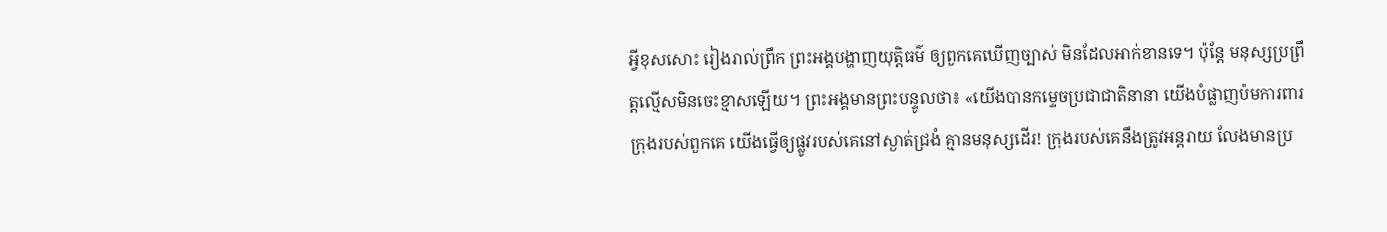អ្វីខុសសោះ រៀងរាល់ព្រឹក ព្រះអង្គបង្ហាញយុត្តិធម៌ ឲ្យពួកគេឃើញច្បាស់ មិនដែលអាក់ខានទេ។ ប៉ុន្តែ មនុស្សប្រព្រឹត្តល្មើសមិនចេះខ្មាសឡើយ។ ព្រះអង្គមានព្រះបន្ទូលថា៖ «យើងបានកម្ទេចប្រជាជាតិនានា យើងបំផ្លាញប៉មការពារក្រុងរបស់ពួកគេ យើងធ្វើឲ្យផ្លូវរបស់គេនៅស្ងាត់ជ្រងំ គ្មានមនុស្សដើរ! ក្រុងរបស់គេនឹងត្រូវអន្តរាយ លែងមានប្រ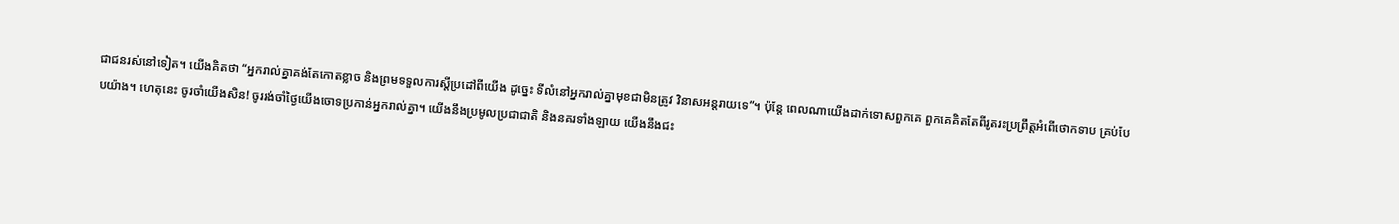ជាជនរស់នៅទៀត។ យើងគិតថា “អ្នករាល់គ្នាគង់តែកោតខ្លាច និងព្រមទទួលការស្ដីប្រដៅពីយើង ដូច្នេះ ទីលំនៅអ្នករាល់គ្នាមុខជាមិនត្រូវ វិនាសអន្តរាយទេ”។ ប៉ុន្តែ ពេលណាយើងដាក់ទោសពួកគេ ពួកគេគិតតែពីរូតរះប្រព្រឹត្តអំពើថោកទាប គ្រប់បែបយ៉ាង។ ហេតុនេះ ចូរចាំយើងសិន! ចូររង់ចាំថ្ងៃយើងចោទប្រកាន់អ្នករាល់គ្នា។ យើងនឹងប្រមូលប្រជាជាតិ និងនគរទាំងឡាយ យើងនឹងជះ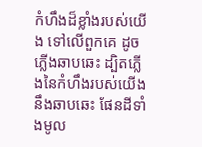កំហឹងដ៏ខ្លាំងរបស់យើង ទៅលើពួកគេ ដូចភ្លើងឆាបឆេះ ដ្បិតភ្លើងនៃកំហឹងរបស់យើងនឹងឆាបឆេះ ផែនដីទាំងមូល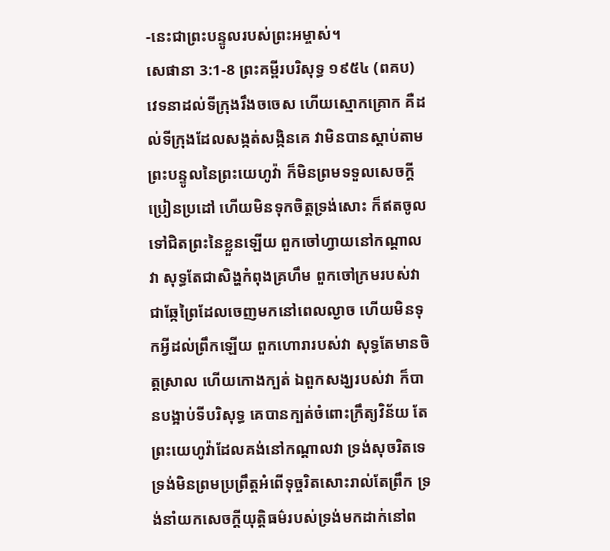-នេះជាព្រះបន្ទូលរបស់ព្រះអម្ចាស់។
សេផានា 3:1-8 ព្រះគម្ពីរបរិសុទ្ធ ១៩៥៤ (ពគប)
វេទនាដល់ទីក្រុងរឹងចចេស ហើយស្មោកគ្រោក គឺដល់ទីក្រុងដែលសង្កត់សង្កិនគេ វាមិនបានស្តាប់តាមព្រះបន្ទូលនៃព្រះយេហូវ៉ា ក៏មិនព្រមទទួលសេចក្ដីប្រៀនប្រដៅ ហើយមិនទុកចិត្តទ្រង់សោះ ក៏ឥតចូលទៅជិតព្រះនៃខ្លួនឡើយ ពួកចៅហ្វាយនៅកណ្តាលវា សុទ្ធតែជាសិង្ហកំពុងគ្រហឹម ពួកចៅក្រមរបស់វាជាឆ្កែព្រៃដែលចេញមកនៅពេលល្ងាច ហើយមិនទុកអ្វីដល់ព្រឹកឡើយ ពួកហោរារបស់វា សុទ្ធតែមានចិត្តស្រាល ហើយកោងក្បត់ ឯពួកសង្ឃរបស់វា ក៏បានបង្អាប់ទីបរិសុទ្ធ គេបានក្បត់ចំពោះក្រឹត្យវិន័យ តែព្រះយេហូវ៉ាដែលគង់នៅកណ្តាលវា ទ្រង់សុចរិតទេ ទ្រង់មិនព្រមប្រព្រឹត្តអំពើទុច្ចរិតសោះរាល់តែព្រឹក ទ្រង់នាំយកសេចក្ដីយុត្តិធម៌របស់ទ្រង់មកដាក់នៅព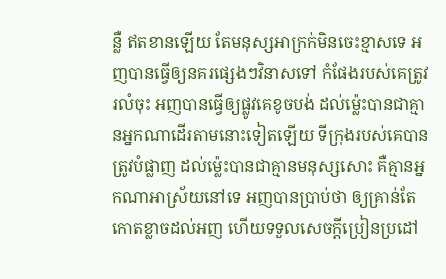ន្លឺ ឥតខានឡើយ តែមនុស្សអាក្រក់មិនចេះខ្មាសទេ អញបានធ្វើឲ្យនគរផ្សេងៗវិនាសទៅ កំផែងរបស់គេត្រូវរលំចុះ អញបានធ្វើឲ្យផ្លូវគេខូចបង់ ដល់ម៉្លេះបានជាគ្មានអ្នកណាដើរតាមនោះទៀតឡើយ ទីក្រុងរបស់គេបានត្រូវបំផ្លាញ ដល់ម៉្លេះបានជាគ្មានមនុស្សសោះ គឺគ្មានអ្នកណាអាស្រ័យនៅទេ អញបានប្រាប់ថា ឲ្យគ្រាន់តែកោតខ្លាចដល់អញ ហើយទទួលសេចក្ដីប្រៀនប្រដៅ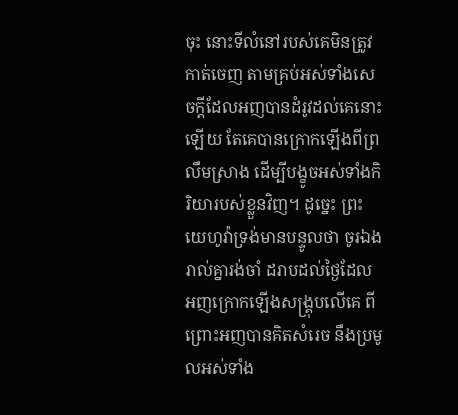ចុះ នោះទីលំនៅរបស់គេមិនត្រូវកាត់ចេញ តាមគ្រប់អស់ទាំងសេចក្ដីដែលអញបានដំរូវដល់គេនោះឡើយ តែគេបានក្រោកឡើងពីព្រលឹមស្រាង ដើម្បីបង្ខូចអស់ទាំងកិរិយារបស់ខ្លួនវិញ។ ដូច្នេះ ព្រះយេហូវ៉ាទ្រង់មានបន្ទូលថា ចូរឯងរាល់គ្នារង់ចាំ ដរាបដល់ថ្ងៃដែលអញក្រោកឡើងសង្គ្រុបលើគេ ពីព្រោះអញបានគិតសំរេច នឹងប្រមូលអស់ទាំង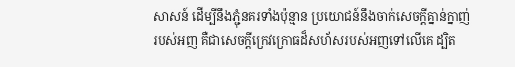សាសន៍ ដើម្បីនឹងភ្ជុំនគរទាំងប៉ុន្មាន ប្រយោជន៍នឹងចាក់សេចក្ដីគ្នាន់ក្នាញ់របស់អញ គឺជាសេចក្ដីក្រេវក្រោធដ៏សហ័សរបស់អញទៅលើគេ ដ្បិត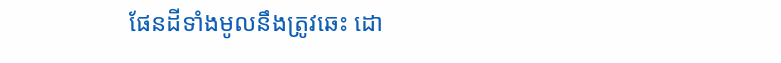ផែនដីទាំងមូលនឹងត្រូវឆេះ ដោ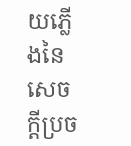យភ្លើងនៃសេចក្ដីប្រច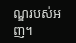ណ្ឌរបស់អញ។